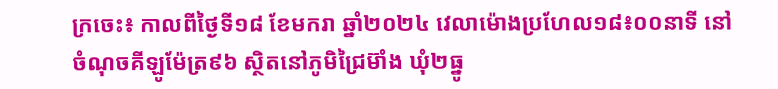ក្រចេះ៖ កាលពីថ្ងៃទី១៨ ខែមករា ឆ្នាំ២០២៤ វេលាម៉ោងប្រហែល១៨៖០០នាទី នៅចំណុចគីឡូម៉ែត្រ៩៦ ស្ថិតនៅភូមិជ្រៃម៊ាំង ឃុំ២ធ្នូ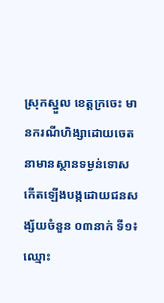ស្រុកស្នួល ខេត្តក្រចេះ មានករណីហិង្សាដោយចេតនាមានស្ថានទម្ងន់ទោស កើតឡើងបង្កដោយជនសង្ស័យចំនួន ០៣នាក់ ទី១៖ ឈ្មោះ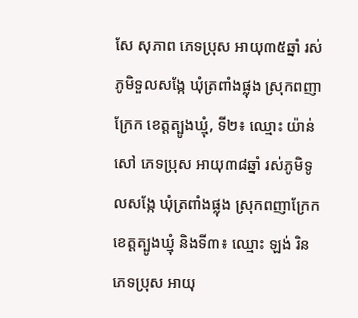សែ សុភាព ភេទប្រុស អាយុ៣៥ឆ្នាំ រស់ភូមិទួលសង្កែ ឃុំត្រពាំងផ្លុង ស្រុកពញាក្រែក ខេត្តត្បូងឃ្មុំ, ទី២៖ ឈ្មោះ យ៉ាន់ សៅ ភេទប្រុស អាយុ៣៨ឆ្នាំ រស់ភូមិទូលសង្កែ ឃុំត្រពាំងផ្លុង ស្រុកពញាក្រែក ខេត្តត្បូងឃ្មុំ និងទី៣៖ ឈ្មោះ ឡង់ រិន ភេទប្រុស អាយុ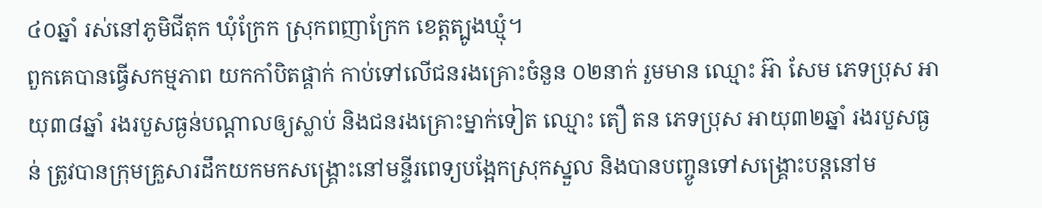៤០ឆ្នាំ រស់នៅភូមិជីតុក ឃុំក្រែក ស្រុកពញាក្រែក ខេត្តត្បូងឃ្មុំ។
ពួកគេបានធ្វើសកម្មភាព យកកាំបិតផ្គាក់ កាប់ទៅលើជនរងគ្រោះចំនួន ០២នាក់ រួមមាន ឈ្មោះ អ៊ា សែម ភេទប្រុស អាយុ៣៨ឆ្នាំ រងរបួសធ្ងន់បណ្ដាលឲ្យស្លាប់ និងជនរងគ្រោះម្នាក់ទៀត ឈ្មោះ តឿ តន ភេទប្រុស អាយុ៣២ឆ្នាំ រងរបួសធ្ងន់ ត្រូវបានក្រុមគ្រួសារដឹកយកមកសង្គ្រោះនៅមន្ទីរពេទ្យបង្អែកស្រុកស្នួល និងបានបញ្ចូនទៅសង្រ្គោះបន្តនៅម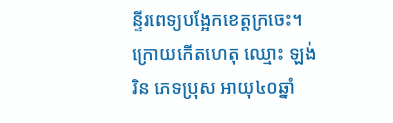ន្ទីរពេទ្យបង្អែកខេត្តក្រចេះ។
ក្រោយកើតហេតុ ឈ្មោះ ឡង់ រិន ភេទប្រុស អាយុ៤០ឆ្នាំ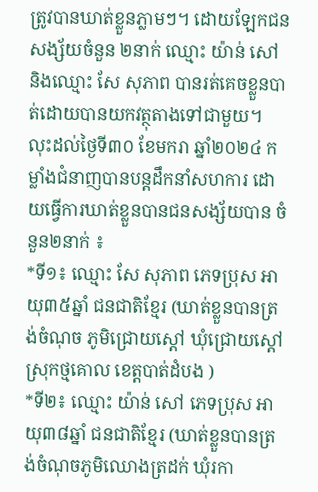ត្រូវបានឃាត់ខ្លួនភ្លាមៗ។ ដោយឡែកជនសង្ស័យចំនួន ២នាក់ ឈ្មោះ យ៉ាន់ សៅ និងឈ្មោះ សែ សុភាព បានរត់គេចខ្លួនបាត់ដោយបានយកវត្ថុតាងទៅជាមួយ។
លុះដល់ថ្ងៃទី៣០ ខែមករា ឆ្នាំ២០២៤ កម្លាំងជំនាញបានបន្តដឹកនាំសហការ ដោយធ្វើការឃាត់ខ្លួនបានជនសង្ស័យបាន ចំនួន២នាក់ ៖
*ទី១៖ ឈ្មោះ សែ សុភាព ភេទប្រុស អាយុ៣៥ឆ្នាំ ជនជាតិខ្មែរ (ឃាត់ខ្លួនបានត្រង់ចំណុច ភូមិជ្រោយស្តៅ ឃុំជ្រោយស្តៅ ស្រុកថ្មគោល ខេត្តបាត់ដំបង )
*ទី២៖ ឈ្មោះ យ៉ាន់ សៅ ភេទប្រុស អាយុ៣៨ឆ្នាំ ជនជាតិខ្មែរ (ឃាត់ខ្លួនបានត្រង់ចំណុចភូមិឈោងត្រដក់ ឃុំរកា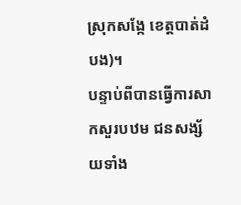ស្រុកសង្កែ ខេត្តបាត់ដំបង)។
បន្ទាប់ពីបានធ្វើការសាកសួរបឋម ជនសង្ស័យទាំង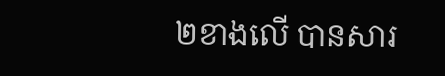២ខាងលើ បានសារ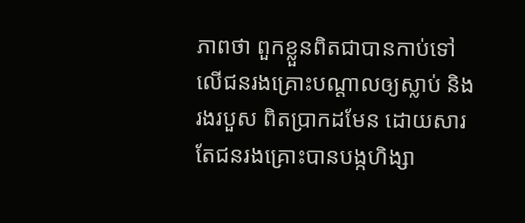ភាពថា ពួកខ្លួនពិតជាបានកាប់ទៅលើជនរងគ្រោះបណ្តាលឲ្យស្លាប់ និងរងរបួស ពិតប្រាកដមែន ដោយសារតែជនរងគ្រោះបានបង្កហិង្សា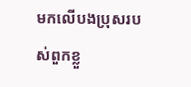មកលើបងប្រុសរបស់ពួកខ្លួ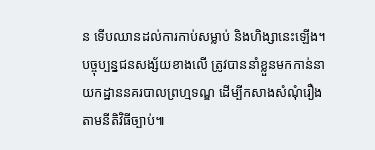ន ទើបឈានដល់ការកាប់សម្លាប់ និងហិង្សានេះឡើង។ បច្ចុប្បន្នជនសង្ស័យខាងលើ ត្រូវបាននាំខ្លួនមកកាន់នាយកដ្ឋាននគរបាលព្រហ្មទណ្ឌ ដើម្បីកសាងសំណុំរឿងតាមនីតិវិធីច្បាប់៕